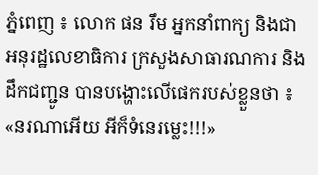ភ្នំពេញ ៖ លោក ផន រឹម អ្នកនាំពាក្យ និងជា អនុរដ្ឋលេខាធិការ ក្រសួងសាធារណការ និងដឹកជញ្ជូន បានបង្ហោះលើផេករបស់ខ្លួនថា ៖ «នរណាអើយ អីក៏ទំនេរម្លេះ!!!»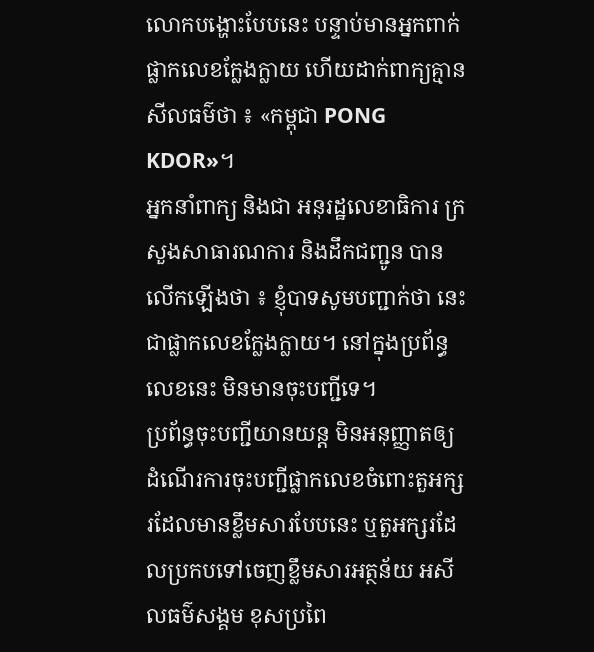លោកបង្ហោះបែបនេះ បន្ទាប់មានអ្នកពាក់ផ្លាកលេខក្លែងក្លាយ ហើយដាក់ពាក្យគ្មានសីលធម៌ថា ៖ «កម្ពុជា PONG KDOR»។
អ្នកនាំពាក្យ និងជា អនុរដ្ឋលេខាធិការ ក្រសួងសាធារណការ និងដឹកជញ្ជូន បានលើកឡើងថា ៖ ខ្ញុំបាទសូមបញ្ជាក់ថា នេះជាផ្លាកលេខក្លែងក្លាយ។ នៅក្នុងប្រព័ន្ធលេខនេះ មិនមានចុះបញ្ជីទេ។
ប្រព័ន្ធចុះបញ្ជីយានយន្ត មិនអនុញ្ញាតឲ្យដំណើរការចុះបញ្ជីផ្លាកលេខចំពោះតួអក្សរដែលមានខ្លឹមសារបែបនេះ ឬតួអក្សរដែលប្រកបទៅចេញខ្លឹមសារអត្ថន័យ អសីលធម៌សង្គម ខុសប្រពៃ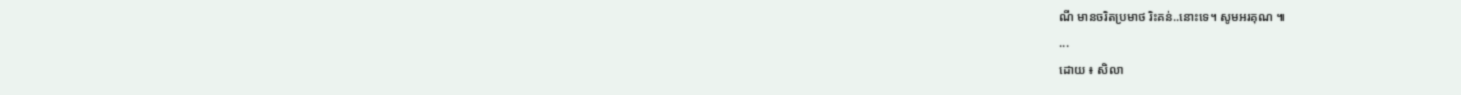ណី មានចរិតប្រមាថ រិះគន់..នោះទេ។ សូមអរគុណ ៕
...
ដោយ ៖ សិលា